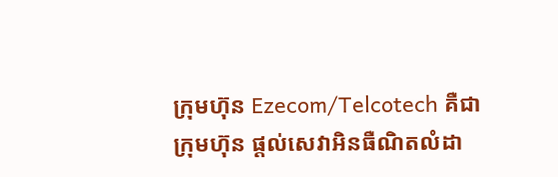ក្រុមហ៊ុន Ezecom/Telcotech គឺជា ក្រុមហ៊ុន ផ្តល់សេវាអិនធឺណិតលំដា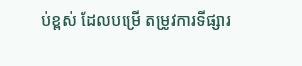ប់ខ្ពស់ ដែលបម្រើ តម្រូវការទីផ្សារ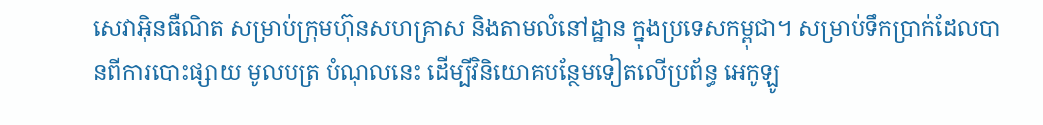សេវាអ៊ិនធឺណិត សម្រាប់ក្រុមហ៊ុនសហគ្រាស និងតាមលំនៅដ្ឋាន ក្នុងប្រទេសកម្ពុជា។ សម្រាប់ទឹកប្រាក់ដែលបានពីការបោះផ្សាយ មូលបត្រ បំណុលនេះ ដើម្បីវិនិយោគបន្ថែមទៀតលើប្រព័ន្ធ អេកូឡូ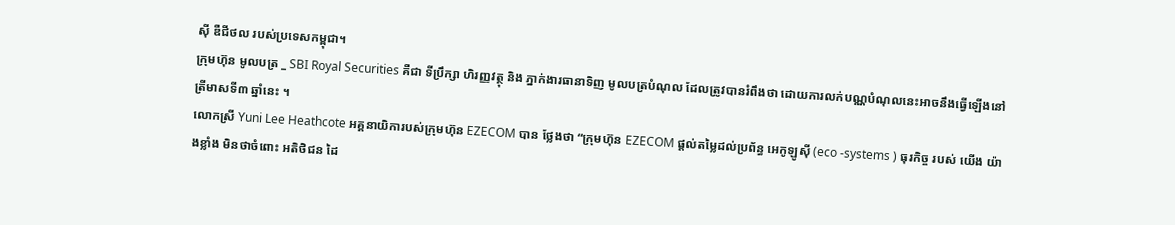ស៊ី ឌឺជីថល របស់ប្រទេសកម្ពុជា។
ក្រុមហ៊ុន មូលបត្រ _ SBI Royal Securities គឺជា ទីប្រឹក្សា ហិរញ្ញវត្ថុ និង ភ្នាក់ងារធានាទិញ មូលបត្របំណុល ដែលត្រូវបានរំពឹងថា ដោយការលក់បណ្ណបំណុលនេះអាចនឹងធ្វើឡើងនៅត្រីមាសទី៣ ឆ្នាំនេះ ។
លោកស្រី Yuni Lee Heathcote អគ្គនាយិការបស់ក្រុមហ៊ុន EZECOM បាន ថ្លែងថា “ក្រុមហ៊ុន EZECOM ផ្តល់តម្លៃដល់ប្រព័ន្ធ អេកូឡូស៊ី (eco -systems ) ធុរកិច្ច របស់ យើង យ៉ាងខ្លាំង មិនថាចំពោះ អតិថិជន ដៃ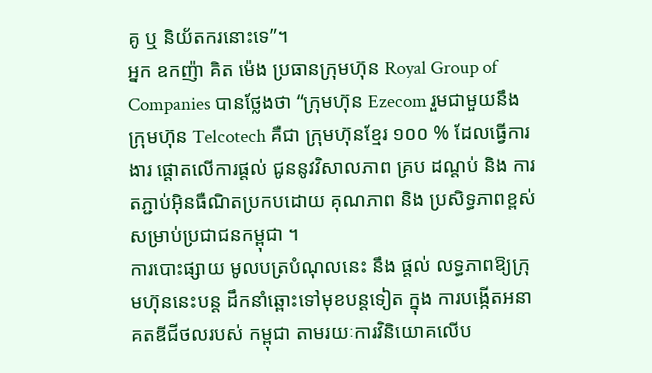គូ ឬ និយ័តករនោះទេ”។
អ្នក ឧកញ៉ា គិត ម៉េង ប្រធានក្រុមហ៊ុន Royal Group of Companies បានថ្លែងថា “ក្រុមហ៊ុន Ezecom រួមជាមួយនឹង ក្រុមហ៊ុន Telcotech គឺជា ក្រុមហ៊ុនខ្មែរ ១០០ % ដែលធ្វើការងារ ផ្តោតលើការផ្តល់ ជូននូវវិសាលភាព គ្រប ដណ្តប់ និង ការតភ្ជាប់អ៊ិនធឺណិតប្រកបដោយ គុណភាព និង ប្រសិទ្ធភាពខ្ពស់ សម្រាប់ប្រជាជនកម្ពុជា ។
ការបោះផ្សាយ មូលបត្របំណុលនេះ នឹង ផ្តល់ លទ្ធភាពឱ្យក្រុមហ៊ុននេះបន្ត ដឹកនាំឆ្ពោះទៅមុខបន្តទៀត ក្នុង ការបង្កើតអនាគតឌីជីថលរបស់ កម្ពុជា តាមរយៈការវិនិយោគលើប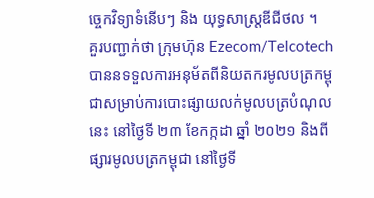ច្ចេកវិទ្យាទំនើបៗ និង យុទ្ធសាស្ត្រឌីជីថល ។
គួរបញ្ជាក់ថា ក្រុមហ៊ុន Ezecom/Telcotech បាននទទួលការអនុម័តពីនិយតករមូលបត្រកម្ពុជាសម្រាប់ការបោះផ្សាយលក់មូលបត្របំណុលនេះ នៅថ្ងៃទី ២៣ ខែកក្កដា ឆ្នាំ ២០២១ និងពី ផ្សារមូលបត្រកម្ពុជា នៅថ្ងៃទី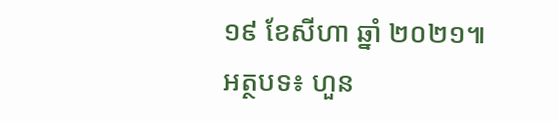១៩ ខែសីហា ឆ្នាំ ២០២១៕
អត្ថបទ៖ ហួន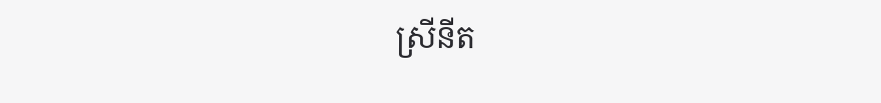ស្រីនីត